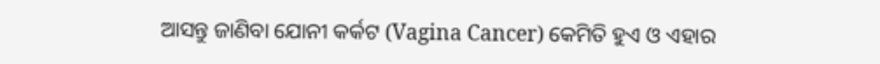ଆସନ୍ତୁ ଜାଣିବା ଯୋନୀ କର୍କଟ (Vagina Cancer) କେମିତି ହୁଏ ଓ ଏହାର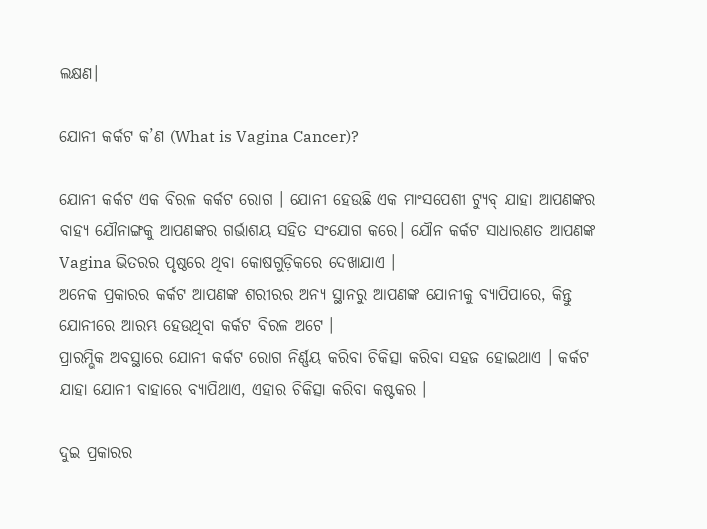ଲକ୍ଷଣ।

ଯୋନୀ କର୍କଟ କ’ଣ (What is Vagina Cancer)?

ଯୋନୀ କର୍କଟ ଏକ ବିରଳ କର୍କଟ ରୋଗ । ଯୋନୀ ହେଉଛି ଏକ ମାଂସପେଶୀ ଟ୍ୟୁବ୍ ଯାହା ଆପଣଙ୍କର ବାହ୍ୟ ଯୌନାଙ୍ଗକୁ ଆପଣଙ୍କର ଗର୍ଭାଶୟ ସହିତ ସଂଯୋଗ କରେ। ଯୌନ କର୍କଟ ସାଧାରଣତ ଆପଣଙ୍କ Vagina ଭିତରର ପୃଷ୍ଠରେ ଥିବା କୋଷଗୁଡ଼ିକରେ ଦେଖାଯାଏ ।
ଅନେକ ପ୍ରକାରର କର୍କଟ ଆପଣଙ୍କ ଶରୀରର ଅନ୍ୟ ସ୍ଥାନରୁ ଆପଣଙ୍କ ଯୋନୀକୁ ବ୍ୟାପିପାରେ, କିନ୍ତୁ ଯୋନୀରେ ଆରମ୍ଭ ହେଉଥିବା କର୍କଟ ବିରଳ ଅଟେ ।
ପ୍ରାରମ୍ଭିକ ଅବସ୍ଥାରେ ଯୋନୀ କର୍କଟ ରୋଗ ନିର୍ଣ୍ଣୟ କରିବା ଚିକିତ୍ସା କରିବା ସହଜ ହୋଇଥାଏ । କର୍କଟ ଯାହା ଯୋନୀ ବାହାରେ ବ୍ୟାପିଥାଏ, ଏହାର ଚିକିତ୍ସା କରିବା କଷ୍ଟକର ।

ଦୁଇ ପ୍ରକାରର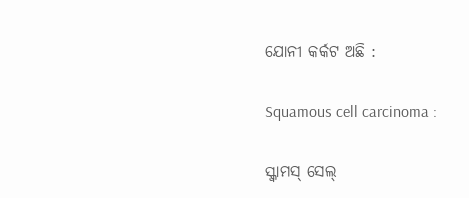ଯୋନୀ କର୍କଟ ଅଛି :

Squamous cell carcinoma :

ସ୍କ୍ୱାମସ୍ ସେଲ୍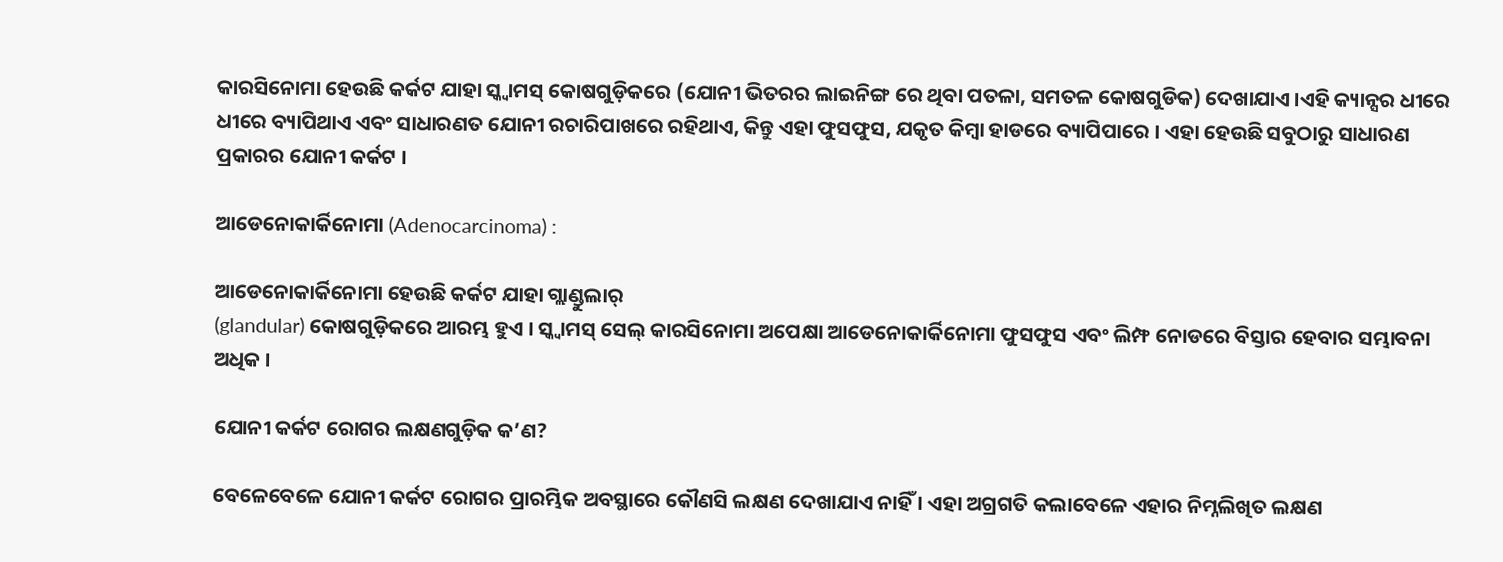କାରସିନୋମା ହେଉଛି କର୍କଟ ଯାହା ସ୍କ୍ୱାମସ୍ କୋଷଗୁଡ଼ିକରେ (ଯୋନୀ ଭିତରର ଲାଇନିଙ୍ଗ ରେ ଥିବା ପତଳା, ସମତଳ କୋଷଗୁଡିକ) ଦେଖାଯାଏ ।ଏହି କ୍ୟାନ୍ସର ଧୀରେ ଧୀରେ ବ୍ୟାପିଥାଏ ଏବଂ ସାଧାରଣତ ଯୋନୀ ରଚାରିପାଖରେ ରହିଥାଏ, କିନ୍ତୁ ଏହା ଫୁସଫୁସ, ଯକୃତ କିମ୍ବା ହାଡରେ ବ୍ୟାପିପାରେ । ଏହା ହେଉଛି ସବୁଠାରୁ ସାଧାରଣ ପ୍ରକାରର ଯୋନୀ କର୍କଟ ।

ଆଡେନୋକାର୍କିନୋମା (Adenocarcinoma) :

ଆଡେନୋକାର୍କିନୋମା ହେଉଛି କର୍କଟ ଯାହା ଗ୍ଲାଣ୍ଡୁଲାର୍
(glandular) କୋଷଗୁଡ଼ିକରେ ଆରମ୍ଭ ହୁଏ । ସ୍କ୍ୱାମସ୍ ସେଲ୍ କାରସିନୋମା ଅପେକ୍ଷା ଆଡେନୋକାର୍କିନୋମା ଫୁସଫୁସ ଏବଂ ଲିମ୍ଫ ନୋଡରେ ବିସ୍ତାର ହେବାର ସମ୍ଭାବନା ଅଧିକ ।

ଯୋନୀ କର୍କଟ ରୋଗର ଲକ୍ଷଣଗୁଡ଼ିକ କ’ଣ?

ବେଳେବେଳେ ଯୋନୀ କର୍କଟ ରୋଗର ପ୍ରାରମ୍ଭିକ ଅବସ୍ଥାରେ କୌଣସି ଲକ୍ଷଣ ଦେଖାଯାଏ ନାହିଁ । ଏହା ଅଗ୍ରଗତି କଲାବେଳେ ଏହାର ନିମ୍ନଲିଖିତ ଲକ୍ଷଣ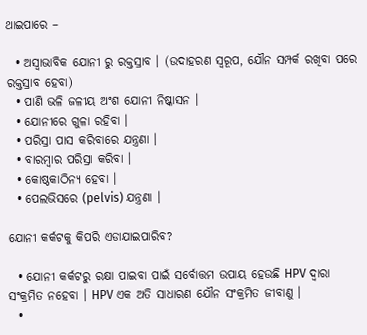ଥାଇପାରେ –

  • ଅସ୍ୱାଭାବିକ ଯୋନୀ ରୁ ରକ୍ତସ୍ରାବ । (ଉଦାହରଣ ସ୍ୱରୂପ, ଯୌନ ସମ୍ପର୍କ ରଖିବା ପରେ ରକ୍ତସ୍ରାବ ହେବା)
  • ପାଣି ଭଳି ଜଳୀୟ ଅଂଶ ଯୋନୀ ନିଷ୍କାସନ ।
  • ଯୋନୀରେ ଗୁଳା ରହିବା ।
  • ପରିସ୍ରା ପାସ କରିବାରେ ଯନ୍ତ୍ରଣା ।
  • ବାରମ୍ବାର ପରିସ୍ରା କରିବା ।
  • କୋଷ୍ଠକାଠିନ୍ୟ ହେବା ।
  • ପେଲଭିସରେ (pelvis) ଯନ୍ତ୍ରଣା ।

ଯୋନୀ କର୍କଟକୁ କିପରି ଏଡାଯାଇପାରିବ?

  • ଯୋନୀ କର୍କଟରୁ ରକ୍ଷା ପାଇବା ପାଇଁ ସର୍ବୋତ୍ତମ ଉପାୟ ହେଉଛି HPV ଦ୍ଵାରା ସଂକ୍ରମିତ ନହେବା । HPV ଏକ ଅତି ସାଧାରଣ ଯୌନ ସଂକ୍ରମିତ ଜୀବାଣୁ ।
  •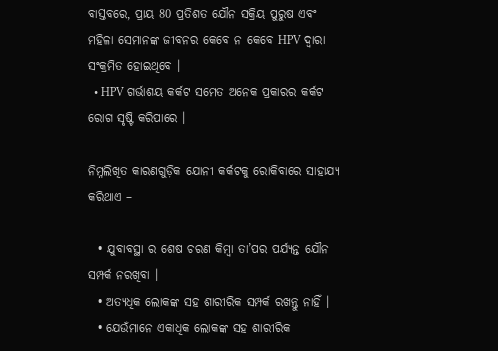ବାସ୍ତବରେ, ପ୍ରାୟ 80 ପ୍ରତିଶତ ଯୌନ ସକ୍ରିୟ ପୁରୁଷ ଏବଂ ମହିଳା ସେମାନଙ୍କ ଜୀବନର କେବେ ନ କେବେ HPV ଦ୍ଵାରା ସଂକ୍ରମିତ ହୋଇଥିବେ ।
  • HPV ଗର୍ଭାଶୟ କର୍କଟ ସମେତ ଅନେକ ପ୍ରକାରର କର୍କଟ ରୋଗ ସୃଷ୍ଟି କରିପାରେ ।

ନିମ୍ନଲିଖିତ କାରଣଗୁଡ଼ିକ ଯୋନୀ କର୍କଟକୁ ରୋକିବାରେ ସାହାଯ୍ୟ କରିଥାଏ –

  • ଯୁବାବସ୍ଥା ର ଶେଷ ଚରଣ କିମ୍ବା ତା’ପର ପର୍ଯ୍ୟନ୍ତ ଯୌନ ସମ୍ପର୍କ ନରଖିବା ।
  • ଅତ୍ୟଧିକ ଲୋକଙ୍କ ସହ ଶାରୀରିକ ସମ୍ପର୍କ ରଖନ୍ତୁ ନାହିଁ ।
  • ଯେଉଁମାନେ ଏକାଧିକ ଲୋକଙ୍କ ସହ ଶାରୀରିକ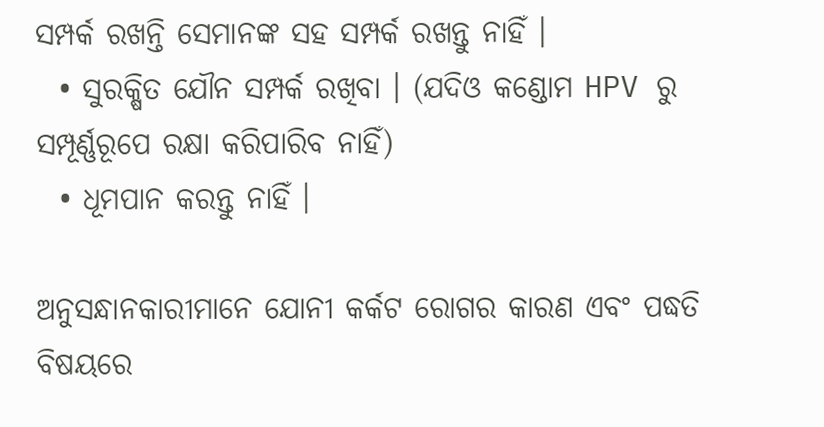ସମ୍ପର୍କ ରଖନ୍ତି ସେମାନଙ୍କ ସହ ସମ୍ପର୍କ ରଖନ୍ତୁ ନାହିଁ ।
  • ସୁରକ୍ଷିତ ଯୌନ ସମ୍ପର୍କ ରଖିବା । (ଯଦିଓ କଣ୍ଡୋମ HPV ରୁ ସମ୍ପୂର୍ଣ୍ଣରୂପେ ରକ୍ଷା କରିପାରିବ ନାହିଁ)
  • ଧୂମପାନ କରନ୍ତୁ ନାହିଁ ।

ଅନୁସନ୍ଧାନକାରୀମାନେ ଯୋନୀ କର୍କଟ ରୋଗର କାରଣ ଏବଂ ପଦ୍ଧତି ବିଷୟରେ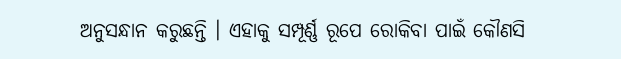ଅନୁସନ୍ଧାନ କରୁଛନ୍ତି । ଏହାକୁ ସମ୍ପୂର୍ଣ୍ଣ ରୂପେ ରୋକିବା ପାଇଁ କୌଣସି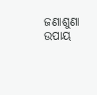ଜଣାଶୁଣା ଉପାୟ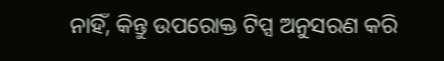ନାହିଁ, କିନ୍ତୁ ଉପରୋକ୍ତ ଟିପ୍ସ ଅନୁସରଣ କରି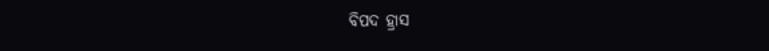ବିପଦ ହ୍ରାସ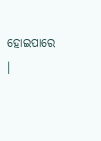ହୋଇପାରେ ।